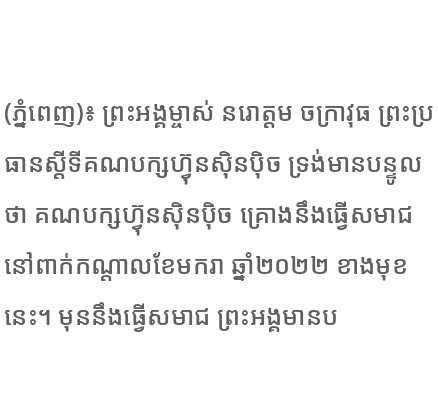(ភ្នំពេញ)៖ ព្រះអង្គម្ចាស់ នរោត្តម ចក្រាវុធ ព្រះប្រធានស្តីទីគណបក្សហ៊្វុនស៊ិនប៉ិច ទ្រង់មានបន្ទូលថា គណបក្សហ្វ៊ុនស៊ិនប៉ិច គ្រោងនឹងធ្វើសមាជនៅពាក់កណ្តាលខែមករា ឆ្នាំ២០២២ ខាងមុខនេះ។ មុននឹងធ្វើសមាជ ព្រះអង្គមានប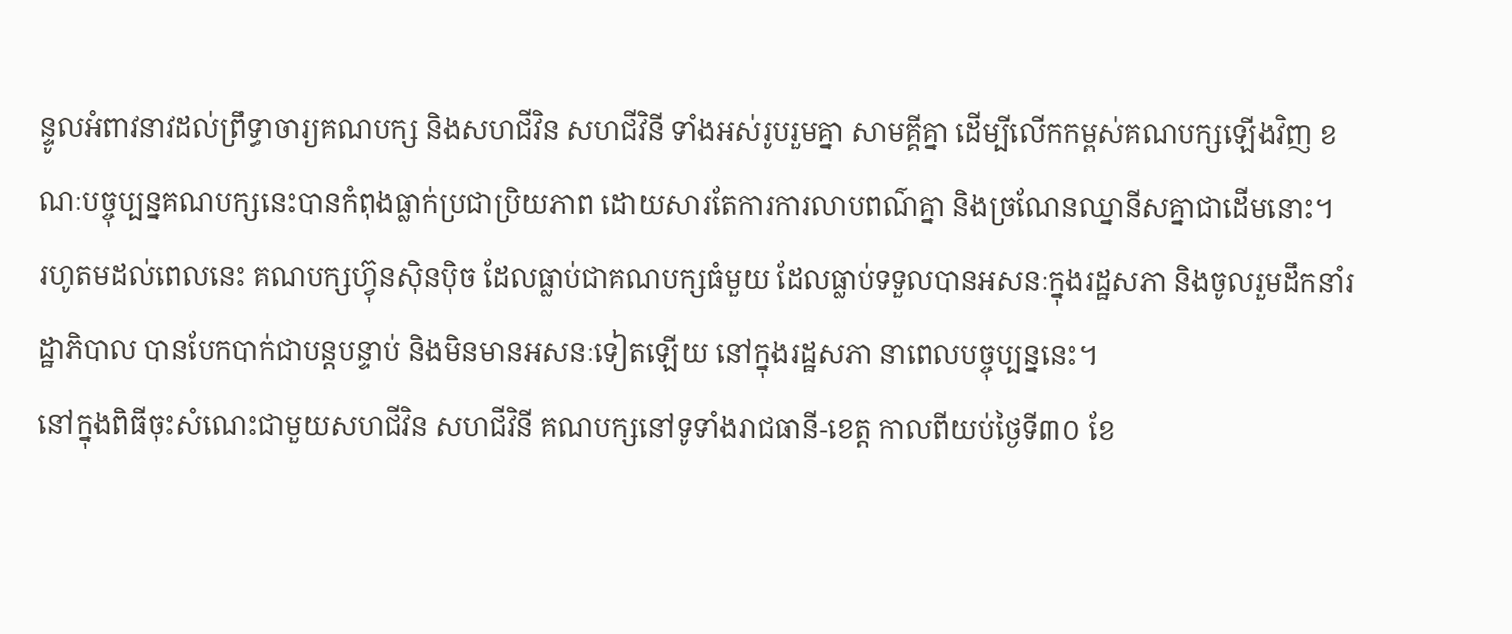ន្ទូលអំពាវនាវដល់ព្រឹទ្ធាចារ្យគណបក្ស និងសហជីវិន សហជីវិនី ទាំងអស់រូបរួមគ្នា សាមគ្គីគ្នា ដើម្បីលើកកម្ពស់គណបក្សឡើងវិញ ខណៈបច្ចុប្បន្នគណបក្សនេះបានកំពុងធ្លាក់ប្រជាប្រិយភាព ដោយសារតែការការលាបពណ៌គ្នា និងច្រណែនឈ្នានីសគ្នាជាដើមនោះ។
រហូតមដល់ពេលនេះ គណបក្សហ៊្វុនស៊ិនប៉ិច ដែលធ្លាប់ជាគណបក្សធំមួយ ដែលធ្លាប់ទទួលបានអសនៈក្នុងរដ្ឋសភា និងចូលរួមដឹកនាំរដ្ឋាភិបាល បានបែកបាក់ជាបន្តបន្ទាប់ និងមិនមានអសនៈទៀតឡើយ នៅក្នុងរដ្ឋសភា នាពេលបច្ចុប្បន្ននេះ។
នៅក្នុងពិធីចុះសំណេះជាមួយសហជីវិន សហជីវិនី គណបក្សនៅទូទាំងរាជធានី-ខេត្ត កាលពីយប់ថ្ងៃទី៣០ ខែ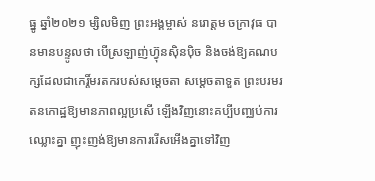ធ្នូ ឆ្នាំ២០២១ ម្សិលមិញ ព្រះអង្គម្ចាស់ នរោត្តម ចក្រាវុធ បានមានបន្ទូលថា បើស្រឡាញ់ហ្វ៊ុនស៊ិនប៉ិច និងចង់ឱ្យគណបក្សដែលជាកេរ្តិ៍មរតករបស់សម្តេចតា សម្តេចតាទួត ព្រះបរមរតនកោដ្ឋឱ្យមានភាពល្អប្រសើ ឡើងវិញនោះគប្បីបញ្ឈប់ការឈ្លោះគ្នា ញុះញង់ឱ្យមានការរើសអើងគ្នាទៅវិញ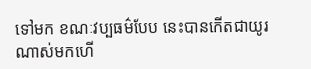ទៅមក ខណៈវប្បធម៌បែប នេះបានកើតជាយូរណាស់មកហើ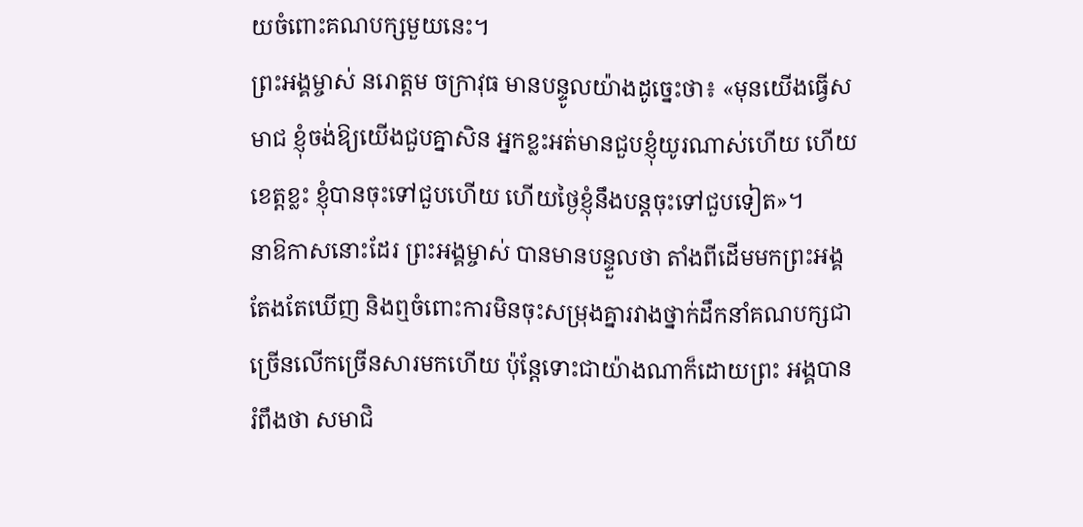យចំពោះគណបក្សមួយនេះ។
ព្រះអង្គម្ចាស់ នរោត្តម ចក្រាវុធ មានបន្ទូលយ៉ាងដូច្នេះថា៖ «មុនយើងធ្វើសមាជ ខ្ញុំចង់ឱ្យយើងជួបគ្នាសិន អ្នកខ្លះអត់មានជួបខ្ញុំយូរណាស់ហើយ ហើយខេត្តខ្លះ ខ្ញុំបានចុះទៅជួបហើយ ហើយថ្ងៃខ្ញុំនឹងបន្តចុះទៅជួបទៀត»។
នាឱកាសនោះដែរ ព្រះអង្គម្ចាស់ បានមានបន្ទួលថា តាំងពីដើមមកព្រះអង្គតែងតែឃើញ និងឮចំពោះការមិនចុះសម្រុងគ្នារវាងថ្នាក់ដឹកនាំគណបក្សជាច្រើនលើកច្រើនសារមកហើយ ប៉ុន្តែទោះជាយ៉ាងណាក៏ដោយព្រះ អង្គបានរំពឹងថា សមាជិ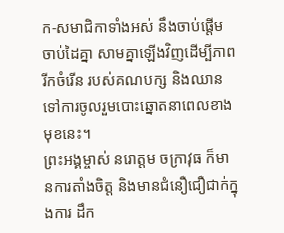ក-សមាជិកាទាំងអស់ នឹងចាប់ផ្តើមចាប់ដៃគ្នា សាមគ្នាឡើងវិញដើម្បីភាពរីកចំរើន របស់គណបក្ស និងឈានទៅការចូលរួមបោះឆ្នោតនាពេលខាងមុខនេះ។
ព្រះអង្គម្ចាស់ នរោត្តម ចក្រាវុធ ក៏មានការតាំងចិត្ត និងមានជំនឿជឿជាក់ក្នុងការ ដឹក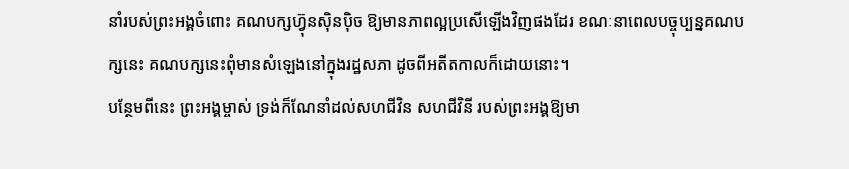នាំរបស់ព្រះអង្គចំពោះ គណបក្សហ្វ៊ុនស៊ិនប៉ិច ឱ្យមានភាពល្អប្រសើឡើងវិញផងដែរ ខណៈនាពេលបច្ចុប្បន្នគណបក្សនេះ គណបក្សនេះពុំមានសំឡេងនៅក្នុងរដ្ឋសភា ដូចពីអតីតកាលក៏ដោយនោះ។
បន្ថែមពីនេះ ព្រះអង្គម្ចាស់ ទ្រង់ក៏ណែនាំដល់សហជីវិន សហជីវិនី របស់ព្រះអង្គឱ្យមា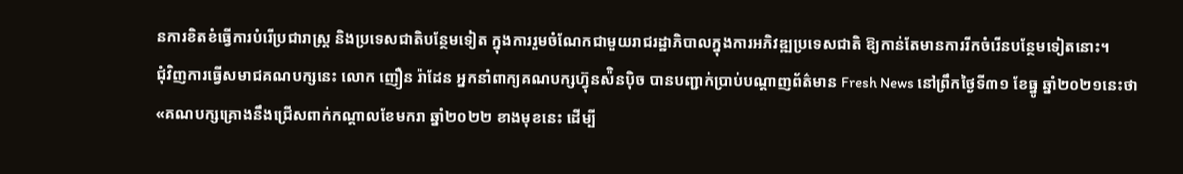នការខិតខំធ្វើការបំរើប្រជារាស្រ្ត និងប្រទេសជាតិបន្ថែមទៀត ក្នុងការរួមចំណែកជាមួយរាជរដ្ឋាភិបាលក្នុងការអភិវឌ្ឍប្រទេសជាតិ ឱ្យកាន់តែមានការរីកចំរើនបន្ថែមទៀតនោះ។
ជុំវិញការធ្វើសមាជគណបក្សនេះ លោក ញឿន រ៉ាដែន អ្នកនាំពាក្យគណបក្សហ្វ៊ុនស៉ិនប៉ិច បានបញ្ជាក់ប្រាប់បណ្តាញព័ត៌មាន Fresh News នៅព្រឹកថ្ងៃទី៣១ ខែធ្នូ ឆ្នាំ២០២១នេះថា «គណបក្សគ្រោងនឹងជ្រើសពាក់កណ្តាលខែមករា ឆ្នាំ២០២២ ខាងមុខនេះ ដើម្បី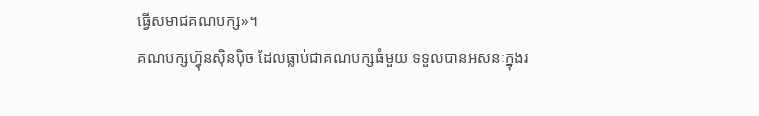ធ្វើសមាជគណបក្ស»។
គណបក្សហ៊្វុនស៊ិនប៉ិច ដែលធ្លាប់ជាគណបក្សធំមួយ ទទួលបានអសនៈក្នុងរ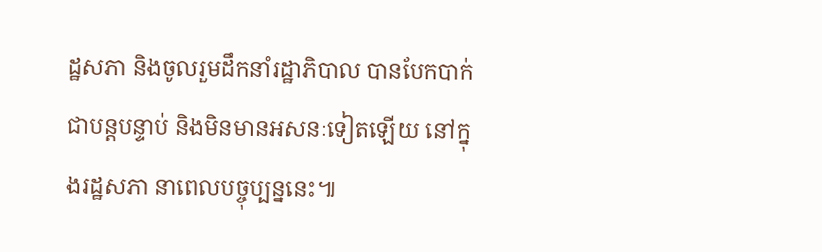ដ្ឋសភា និងចូលរួមដឹកនាំរដ្ឋាភិបាល បានបែកបាក់ជាបន្តបន្ទាប់ និងមិនមានអសនៈទៀតឡើយ នៅក្នុងរដ្ឋសភា នាពេលបច្ចុប្បន្ននេះ៕